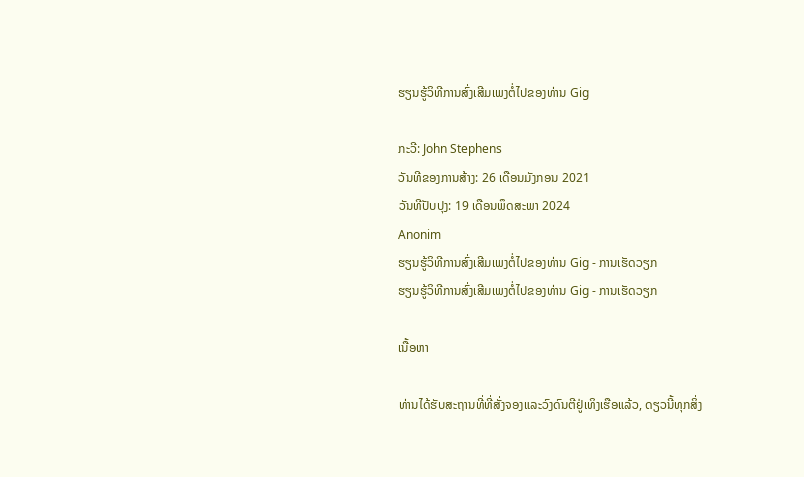ຮຽນຮູ້ວິທີການສົ່ງເສີມເພງຕໍ່ໄປຂອງທ່ານ Gig

ກະວີ: John Stephens
ວັນທີຂອງການສ້າງ: 26 ເດືອນມັງກອນ 2021
ວັນທີປັບປຸງ: 19 ເດືອນພຶດສະພາ 2024
Anonim
ຮຽນຮູ້ວິທີການສົ່ງເສີມເພງຕໍ່ໄປຂອງທ່ານ Gig - ການເຮັດວຽກ
ຮຽນຮູ້ວິທີການສົ່ງເສີມເພງຕໍ່ໄປຂອງທ່ານ Gig - ການເຮັດວຽກ

ເນື້ອຫາ

ທ່ານໄດ້ຮັບສະຖານທີ່ທີ່ສັ່ງຈອງແລະວົງດົນຕີຢູ່ເທິງເຮືອແລ້ວ, ດຽວນີ້ທຸກສິ່ງ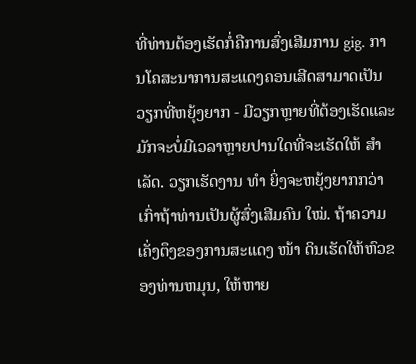ທີ່ທ່ານຕ້ອງເຮັດກໍ່ຄືການສົ່ງເສີມການ gig. ການໂຄສະນາການສະແດງຄອນເສີດສາມາດເປັນວຽກທີ່ຫຍຸ້ງຍາກ - ມີວຽກຫຼາຍທີ່ຕ້ອງເຮັດແລະມັກຈະບໍ່ມີເວລາຫຼາຍປານໃດທີ່ຈະເຮັດໃຫ້ ສຳ ເລັດ. ວຽກເຮັດງານ ທຳ ຍິ່ງຈະຫຍຸ້ງຍາກກວ່າເກົ່າຖ້າທ່ານເປັນຜູ້ສົ່ງເສີມຄົນ ໃໝ່. ຖ້າຄວາມເຄັ່ງຕຶງຂອງການສະແດງ ໜ້າ ດິນເຮັດໃຫ້ຫົວຂອງທ່ານຫມຸນ, ໃຫ້ຫາຍ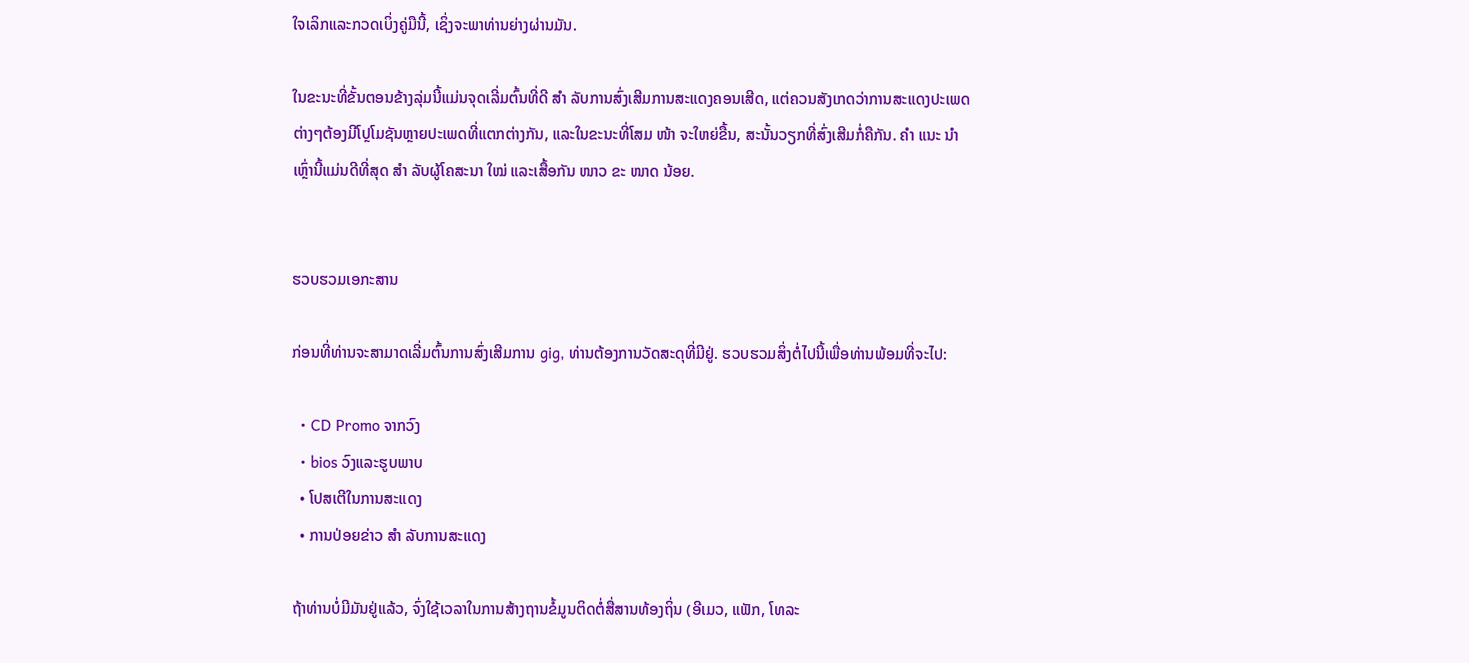ໃຈເລິກແລະກວດເບິ່ງຄູ່ມືນີ້, ເຊິ່ງຈະພາທ່ານຍ່າງຜ່ານມັນ.

ໃນຂະນະທີ່ຂັ້ນຕອນຂ້າງລຸ່ມນີ້ແມ່ນຈຸດເລີ່ມຕົ້ນທີ່ດີ ສຳ ລັບການສົ່ງເສີມການສະແດງຄອນເສີດ, ແຕ່ຄວນສັງເກດວ່າການສະແດງປະເພດຕ່າງໆຕ້ອງມີໂປຼໂມຊັນຫຼາຍປະເພດທີ່ແຕກຕ່າງກັນ, ແລະໃນຂະນະທີ່ໂສມ ໜ້າ ຈະໃຫຍ່ຂື້ນ, ສະນັ້ນວຽກທີ່ສົ່ງເສີມກໍ່ຄືກັນ. ຄຳ ແນະ ນຳ ເຫຼົ່ານີ້ແມ່ນດີທີ່ສຸດ ສຳ ລັບຜູ້ໂຄສະນາ ໃໝ່ ແລະເສື້ອກັນ ໜາວ ຂະ ໜາດ ນ້ອຍ.


ຮວບຮວມເອກະສານ

ກ່ອນທີ່ທ່ານຈະສາມາດເລີ່ມຕົ້ນການສົ່ງເສີມການ gig, ທ່ານຕ້ອງການວັດສະດຸທີ່ມີຢູ່. ຮວບຮວມສິ່ງຕໍ່ໄປນີ້ເພື່ອທ່ານພ້ອມທີ່ຈະໄປ:

  • CD Promo ຈາກວົງ
  • bios ວົງແລະຮູບພາບ
  • ໂປສເຕີໃນການສະແດງ
  • ການປ່ອຍຂ່າວ ສຳ ລັບການສະແດງ

ຖ້າທ່ານບໍ່ມີມັນຢູ່ແລ້ວ, ຈົ່ງໃຊ້ເວລາໃນການສ້າງຖານຂໍ້ມູນຕິດຕໍ່ສື່ສານທ້ອງຖິ່ນ (ອີເມວ, ແຟັກ, ໂທລະ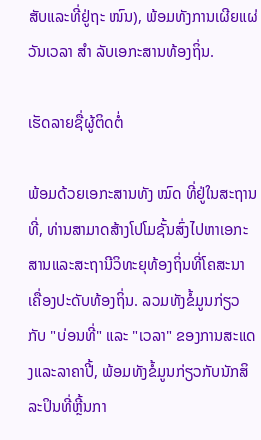ສັບແລະທີ່ຢູ່ຖະ ໜົນ), ພ້ອມທັງການເຜີຍແຜ່ວັນເວລາ ສຳ ລັບເອກະສານທ້ອງຖິ່ນ.

ເຮັດລາຍຊື່ຜູ້ຕິດຕໍ່

ພ້ອມດ້ວຍເອກະສານທັງ ໝົດ ທີ່ຢູ່ໃນສະຖານທີ່, ທ່ານສາມາດສ້າງໂປໂມຊັ້ນສົ່ງໄປຫາເອກະສານແລະສະຖານີວິທະຍຸທ້ອງຖິ່ນທີ່ໂຄສະນາເຄື່ອງປະດັບທ້ອງຖິ່ນ. ລວມທັງຂໍ້ມູນກ່ຽວກັບ "ບ່ອນທີ່" ແລະ "ເວລາ" ຂອງການສະແດງແລະລາຄາປີ້, ພ້ອມທັງຂໍ້ມູນກ່ຽວກັບນັກສິລະປິນທີ່ຫຼີ້ນກາ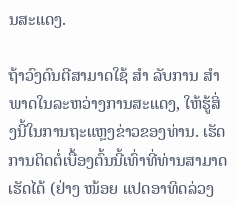ນສະແດງ.

ຖ້າວົງດົນຕີສາມາດໃຊ້ ສຳ ລັບການ ສຳ ພາດໃນລະຫວ່າງການສະແດງ, ໃຫ້ຮູ້ສິ່ງນີ້ໃນການຖະແຫຼງຂ່າວຂອງທ່ານ. ເຮັດການຕິດຕໍ່ເບື້ອງຕົ້ນນີ້ເທົ່າທີ່ທ່ານສາມາດເຮັດໄດ້ (ຢ່າງ ໜ້ອຍ ແປດອາທິດລ່ວງ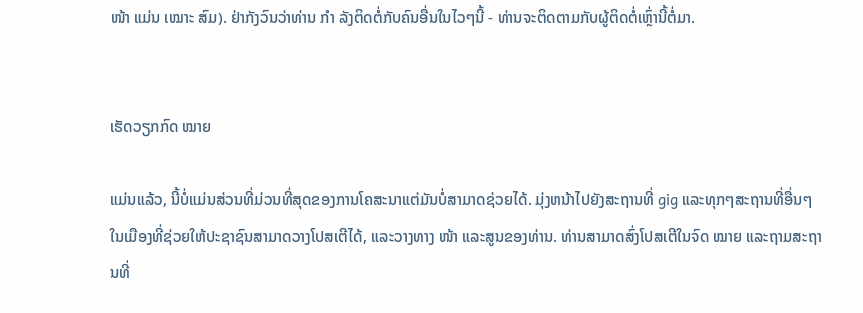ໜ້າ ແມ່ນ ເໝາະ ສົມ). ຢ່າກັງວົນວ່າທ່ານ ກຳ ລັງຕິດຕໍ່ກັບຄົນອື່ນໃນໄວໆນີ້ - ທ່ານຈະຕິດຕາມກັບຜູ້ຕິດຕໍ່ເຫຼົ່ານີ້ຕໍ່ມາ.


ເຮັດວຽກກົດ ໝາຍ

ແມ່ນແລ້ວ, ນີ້ບໍ່ແມ່ນສ່ວນທີ່ມ່ວນທີ່ສຸດຂອງການໂຄສະນາແຕ່ມັນບໍ່ສາມາດຊ່ວຍໄດ້. ມຸ່ງຫນ້າໄປຍັງສະຖານທີ່ gig ແລະທຸກໆສະຖານທີ່ອື່ນໆໃນເມືອງທີ່ຊ່ວຍໃຫ້ປະຊາຊົນສາມາດວາງໂປສເຕີໄດ້, ແລະວາງທາງ ໜ້າ ແລະສູນຂອງທ່ານ. ທ່ານສາມາດສົ່ງໂປສເຕີໃນຈົດ ໝາຍ ແລະຖາມສະຖານທີ່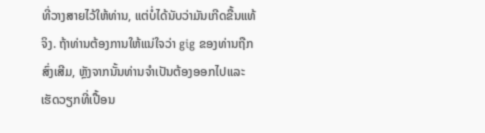ທີ່ວາງສາຍໄວ້ໃຫ້ທ່ານ, ແຕ່ບໍ່ໄດ້ນັບວ່າມັນເກີດຂື້ນແທ້ຈິງ. ຖ້າທ່ານຕ້ອງການໃຫ້ແນ່ໃຈວ່າ gig ຂອງທ່ານຖືກສົ່ງເສີມ, ຫຼັງຈາກນັ້ນທ່ານຈໍາເປັນຕ້ອງອອກໄປແລະເຮັດວຽກທີ່ເປື້ອນ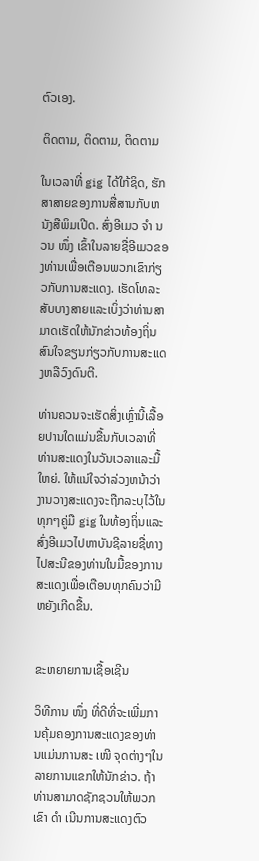ຕົວເອງ.

ຕິດຕາມ, ຕິດຕາມ, ຕິດຕາມ

ໃນເວລາທີ່ gig ໄດ້ໃກ້ຊິດ, ຮັກສາສາຍຂອງການສື່ສານກັບຫນັງສືພິມເປີດ. ສົ່ງອີເມວ ຈຳ ນວນ ໜຶ່ງ ເຂົ້າໃນລາຍຊື່ອີເມວຂອງທ່ານເພື່ອເຕືອນພວກເຂົາກ່ຽວກັບການສະແດງ. ເຮັດໂທລະສັບບາງສາຍແລະເບິ່ງວ່າທ່ານສາມາດເຮັດໃຫ້ນັກຂ່າວທ້ອງຖິ່ນສົນໃຈຂຽນກ່ຽວກັບການສະແດງຫລືວົງດົນຕີ.

ທ່ານຄວນຈະເຮັດສິ່ງເຫຼົ່ານີ້ເລື້ອຍປານໃດແມ່ນຂື້ນກັບເວລາທີ່ທ່ານສະແດງໃນວັນເວລາແລະມື້ໃຫຍ່. ໃຫ້ແນ່ໃຈວ່າລ່ວງຫນ້າວ່າງານວາງສະແດງຈະຖືກລະບຸໄວ້ໃນທຸກໆຄູ່ມື gig ໃນທ້ອງຖິ່ນແລະສົ່ງອີເມວໄປຫາບັນຊີລາຍຊື່ທາງໄປສະນີຂອງທ່ານໃນມື້ຂອງການສະແດງເພື່ອເຕືອນທຸກຄົນວ່າມີຫຍັງເກີດຂື້ນ.


ຂະຫຍາຍການເຊື້ອເຊີນ

ວິທີການ ໜຶ່ງ ທີ່ດີທີ່ຈະເພີ່ມການຄຸ້ມຄອງການສະແດງຂອງທ່ານແມ່ນການສະ ເໜີ ຈຸດຕ່າງໆໃນລາຍການແຂກໃຫ້ນັກຂ່າວ. ຖ້າທ່ານສາມາດຊັກຊວນໃຫ້ພວກເຂົາ ດຳ ເນີນການສະແດງຕົວ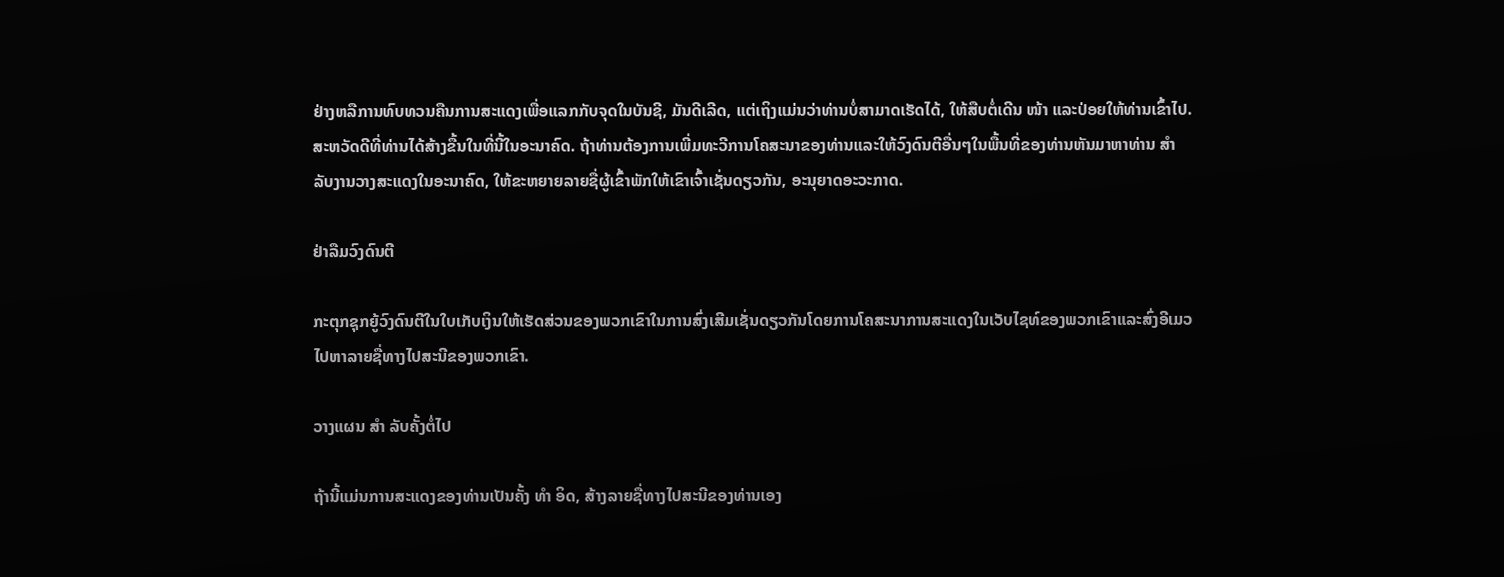ຢ່າງຫລືການທົບທວນຄືນການສະແດງເພື່ອແລກກັບຈຸດໃນບັນຊີ, ມັນດີເລີດ, ແຕ່ເຖິງແມ່ນວ່າທ່ານບໍ່ສາມາດເຮັດໄດ້, ໃຫ້ສືບຕໍ່ເດີນ ໜ້າ ແລະປ່ອຍໃຫ້ທ່ານເຂົ້າໄປ. ສະຫວັດດີທີ່ທ່ານໄດ້ສ້າງຂື້ນໃນທີ່ນີ້ໃນອະນາຄົດ. ຖ້າທ່ານຕ້ອງການເພີ່ມທະວີການໂຄສະນາຂອງທ່ານແລະໃຫ້ວົງດົນຕີອື່ນໆໃນພື້ນທີ່ຂອງທ່ານຫັນມາຫາທ່ານ ສຳ ລັບງານວາງສະແດງໃນອະນາຄົດ, ໃຫ້ຂະຫຍາຍລາຍຊື່ຜູ້ເຂົ້າພັກໃຫ້ເຂົາເຈົ້າເຊັ່ນດຽວກັນ, ອະນຸຍາດອະວະກາດ.

ຢ່າລືມວົງດົນຕີ

ກະຕຸກຊຸກຍູ້ວົງດົນຕີໃນໃບເກັບເງິນໃຫ້ເຮັດສ່ວນຂອງພວກເຂົາໃນການສົ່ງເສີມເຊັ່ນດຽວກັນໂດຍການໂຄສະນາການສະແດງໃນເວັບໄຊທ໌ຂອງພວກເຂົາແລະສົ່ງອີເມວໄປຫາລາຍຊື່ທາງໄປສະນີຂອງພວກເຂົາ.

ວາງແຜນ ສຳ ລັບຄັ້ງຕໍ່ໄປ

ຖ້ານີ້ແມ່ນການສະແດງຂອງທ່ານເປັນຄັ້ງ ທຳ ອິດ, ສ້າງລາຍຊື່ທາງໄປສະນີຂອງທ່ານເອງ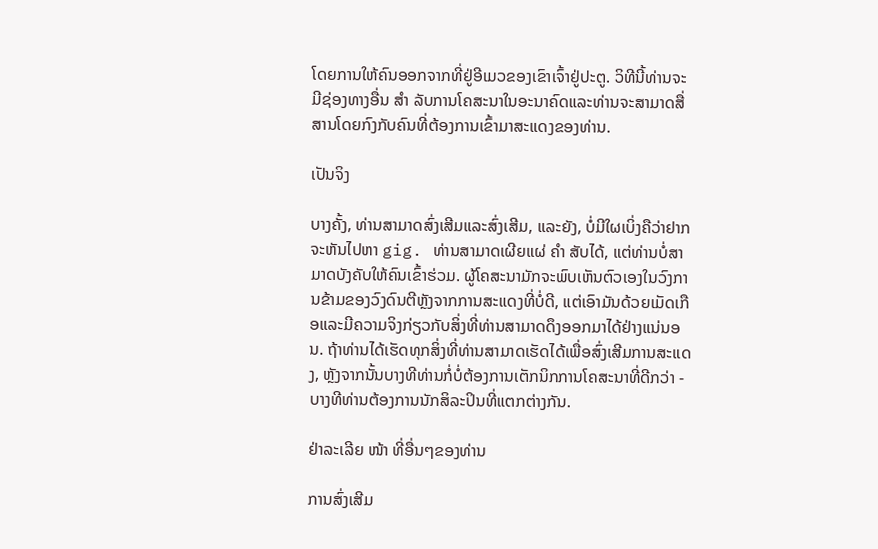ໂດຍການໃຫ້ຄົນອອກຈາກທີ່ຢູ່ອີເມວຂອງເຂົາເຈົ້າຢູ່ປະຕູ. ວິທີນີ້ທ່ານຈະມີຊ່ອງທາງອື່ນ ສຳ ລັບການໂຄສະນາໃນອະນາຄົດແລະທ່ານຈະສາມາດສື່ສານໂດຍກົງກັບຄົນທີ່ຕ້ອງການເຂົ້າມາສະແດງຂອງທ່ານ.

ເປັນຈິງ

ບາງຄັ້ງ, ທ່ານສາມາດສົ່ງເສີມແລະສົ່ງເສີມ, ແລະຍັງ, ບໍ່ມີໃຜເບິ່ງຄືວ່າຢາກຈະຫັນໄປຫາ gig. ທ່ານສາມາດເຜີຍແຜ່ ຄຳ ສັບໄດ້, ແຕ່ທ່ານບໍ່ສາມາດບັງຄັບໃຫ້ຄົນເຂົ້າຮ່ວມ. ຜູ້ໂຄສະນາມັກຈະພົບເຫັນຕົວເອງໃນວົງການຂ້າມຂອງວົງດົນຕີຫຼັງຈາກການສະແດງທີ່ບໍ່ດີ, ແຕ່ເອົາມັນດ້ວຍເມັດເກືອແລະມີຄວາມຈິງກ່ຽວກັບສິ່ງທີ່ທ່ານສາມາດດຶງອອກມາໄດ້ຢ່າງແນ່ນອນ. ຖ້າທ່ານໄດ້ເຮັດທຸກສິ່ງທີ່ທ່ານສາມາດເຮັດໄດ້ເພື່ອສົ່ງເສີມການສະແດງ, ຫຼັງຈາກນັ້ນບາງທີທ່ານກໍ່ບໍ່ຕ້ອງການເຕັກນິກການໂຄສະນາທີ່ດີກວ່າ - ບາງທີທ່ານຕ້ອງການນັກສິລະປິນທີ່ແຕກຕ່າງກັນ.

ຢ່າລະເລີຍ ໜ້າ ທີ່ອື່ນໆຂອງທ່ານ

ການສົ່ງເສີມ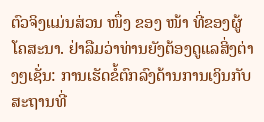ຕົວຈິງແມ່ນສ່ວນ ໜຶ່ງ ຂອງ ໜ້າ ທີ່ຂອງຜູ້ໂຄສະນາ. ຢ່າລືມວ່າທ່ານຍັງຕ້ອງດູແລສິ່ງຕ່າງໆເຊັ່ນ: ການເຮັດຂໍ້ຕົກລົງດ້ານການເງິນກັບສະຖານທີ່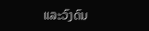ແລະວົງດົນ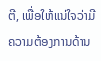ຕີ, ເພື່ອໃຫ້ແນ່ໃຈວ່າມີຄວາມຕ້ອງການດ້ານ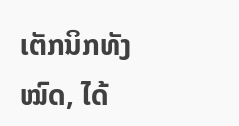ເຕັກນິກທັງ ໝົດ, ໄດ້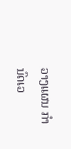ວາງແຜນ ກຳ ນົດເວ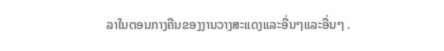ລາໃນຕອນກາງຄືນຂອງງານວາງສະແດງແລະອື່ນໆແລະອື່ນໆ .